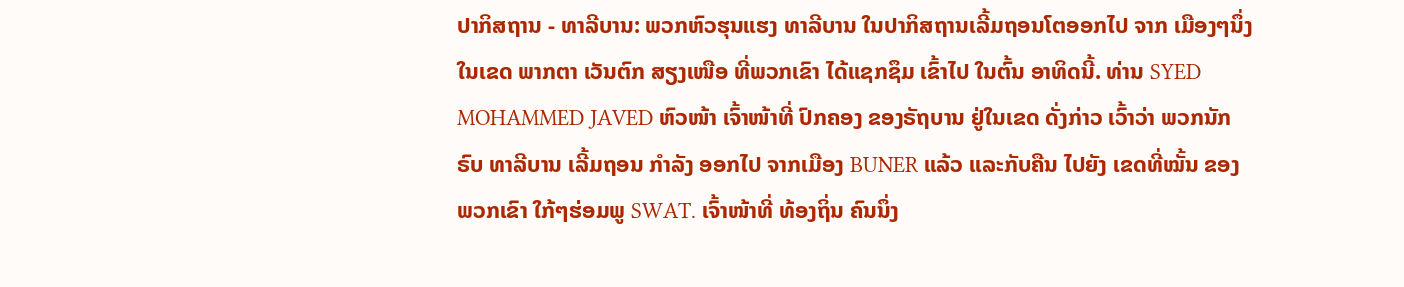ປາກິສຖານ - ທາລີບານ: ພວກຫົວຮຸນແຮງ ທາລີບານ ໃນປາກິສຖານເລີ້ມຖອນໂຕອອກໄປ ຈາກ ເມືອງໆນຶ່ງ ໃນເຂດ ພາກຕາ ເວັນຕົກ ສຽງເໜືອ ທີ່ພວກເຂົາ ໄດ້ແຊກຊຶມ ເຂົ້າໄປ ໃນຕົ້ນ ອາທິດນີ້. ທ່ານ SYED MOHAMMED JAVED ຫົວໜ້າ ເຈົ້າໜ້າທີ່ ປົກຄອງ ຂອງຣັຖບານ ຢູ່ໃນເຂດ ດັ່ງກ່າວ ເວົ້າວ່າ ພວກນັກຣົບ ທາລີບານ ເລີ້ມຖອນ ກຳລັງ ອອກໄປ ຈາກເມືອງ BUNER ແລ້ວ ແລະກັບຄືນ ໄປຍັງ ເຂດທີ່ໝັ້ນ ຂອງພວກເຂົາ ໃກ້ໆຮ່ອມພູ SWAT. ເຈົ້າໜ້າທີ່ ທ້ອງຖິ່ນ ຄົນນຶ່ງ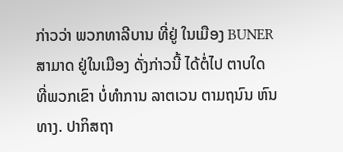ກ່າວວ່າ ພວກທາລີບານ ທີ່ຢູ່ ໃນເມືອງ BUNER ສາມາດ ຢູ່ໃນເມືອງ ດັ່ງກ່າວນີ້ ໄດ້ຕໍ່ໄປ ຕາບໃດ ທີ່ພວກເຂົາ ບໍ່ທຳການ ລາຕເວນ ຕາມຖນົນ ຫົນທາງ. ປາກິສຖາ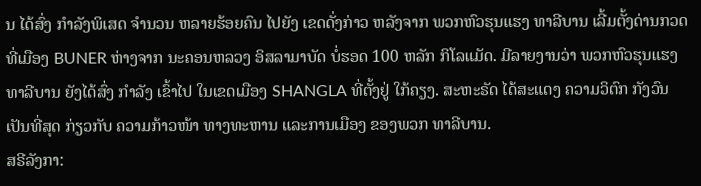ນ ໄດ້ສົ່ງ ກຳລັງພິເສດ ຈຳນວນ ຫລາຍຮ້ອຍຄົນ ໄປຍັງ ເຂດດັ່ງກ່າວ ຫລັງຈາກ ພວກຫົວຮຸນແຮງ ທາລີບານ ເລີ້ມຕັ້ງດ່ານກວດ ທີ່ເມືອງ BUNER ຫ່າງຈາກ ນະຄອນຫລວງ ອິສລາມາບັດ ບໍ່ຮອດ 100 ຫລັກ ກິໂລແມັດ. ມີລາຍງານວ່າ ພວກຫົວຮຸນແຮງ ທາລີບານ ຍັງໄດ້ສົ່ງ ກຳລັງ ເຂົ້າໄປ ໃນເຂດເມືອງ SHANGLA ທີ່ຕັ້ງຢູ່ ໃກ້ຄຽງ. ສະຫະຣັດ ໄດ້ສະແດງ ຄວາມວິຕົກ ກັງວົນ ເປັນທີ່ສຸດ ກ່ຽວກັບ ຄວາມກ້າວໜ້າ ທາງທະຫານ ແລະການເມືອງ ຂອງພວກ ທາລີບານ.
ສຣີລັງກາ: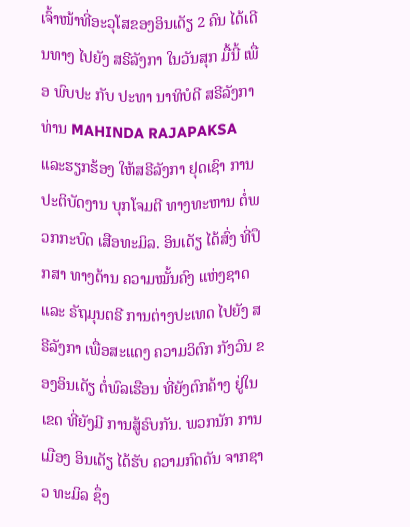ເຈົ້າໜ້າທີ່ອະວຸໂສຂອງອິນເດັຽ 2 ຄົນ ໄດ້ເດີນທາງ ໄປຍັງ ສຣີລັງກາ ໃນວັນສຸກ ມື້ນີ້ ເພື່ອ ພົບປະ ກັບ ປະທາ ນາທິບໍດີ ສຣີລັງກາ ທ່ານ MAHINDA RAJAPAKSA ແລະຮຽກຮ້ອງ ໃຫ້ສຣີລັງກາ ຢຸດເຊົາ ການປະຕິບັດງານ ບຸກໂຈມຕີ ທາງທະຫານ ຕໍ່ພວກກະບົດ ເສືອທະມິລ. ອິນເດັຽ ໄດ້ສົ່ງ ທີ່ປຶກສາ ທາງດ້ານ ຄວາມໝັ້ນຄົງ ແຫ່ງຊາດ ແລະ ຣັຖມຸນຕຣີ ການຕ່າງປະເທດ ໄປຍັງ ສຣີລັງກາ ເພື່ອສະແດງ ຄວາມວິຕົກ ກັງວົນ ຂອງອິນເດັຽ ຕໍ່ພົລເຮືອນ ທີ່ຍັງຕົກຄ້າງ ຢູ່ໃນເຂດ ທີ່ຍັງມີ ການສູ້ຣົບກັນ. ພວກນັກ ການເມືອງ ອິນເດັຽ ໄດ້ຮັບ ຄວາມກົດດັນ ຈາກຊາວ ທະມິລ ຊຶ່ງ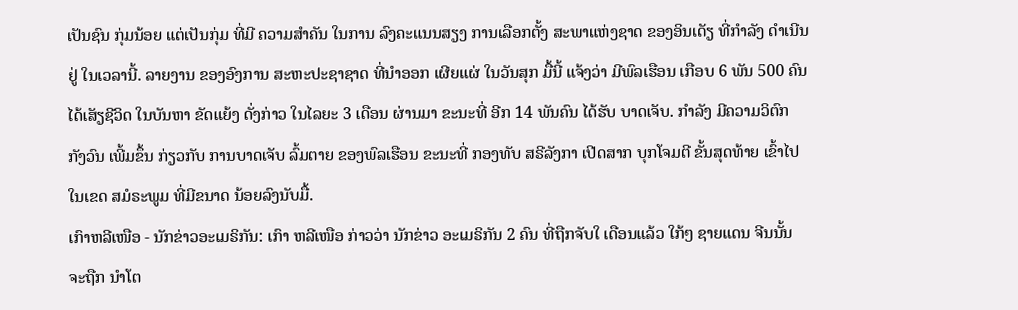ເປັນຊົນ ກຸ່ມນ້ອຍ ແຕ່ເປັນກຸ່ມ ທີ່ມີ ຄວາມສຳຄັນ ໃນການ ລົງຄະແນນສຽງ ການເລືອກຕັ້ງ ສະພາແຫ່ງຊາດ ຂອງອິນເດັຽ ທີ່ກຳລັງ ດຳເນີນຢູ່ ໃນເວລານີ້. ລາຍງານ ຂອງອົງການ ສະຫະປະຊາຊາດ ທີ່ນຳອອກ ເຜີຍແຜ່ ໃນວັນສຸກ ມື້ນີ້ ແຈ້ງວ່າ ມີພົລເຮືອນ ເກືອບ 6 ພັນ 500 ຄົນ ໄດ້ເສັຽຊີວິດ ໃນບັນຫາ ຂັດແຍ້ງ ດັ່ງກ່າວ ໃນໄລຍະ 3 ເດືອນ ຜ່ານມາ ຂະນະທີ່ ອີກ 14 ພັນຄົນ ໄດ້ຮັບ ບາດເຈັບ. ກຳລັງ ມີຄວາມວິຕົກ ກັງວົນ ເພີ້ມຂຶ້ນ ກ່ຽວກັບ ການບາດເຈັບ ລົ້ມຕາຍ ຂອງພົລເຮືອນ ຂະນະທີ່ ກອງທັບ ສຣີລັງກາ ເປີດສາກ ບຸກໂຈມຕີ ຂັ້ນສຸດທ້າຍ ເຂົ້າໄປ ໃນເຂດ ສມໍຣະພູມ ທີ່ມີຂນາດ ນ້ອຍລົງນັບມື້.
ເກົາຫລີເໜືອ - ນັກຂ່າວອະເມຣິກັນ: ເກົາ ຫລີເໜືອ ກ່າວວ່າ ນັກຂ່າວ ອະເມຣິກັນ 2 ຄົນ ທີ່ຖືກຈັບໃ ເດືອນແລ້ວ ໃກ້ໆ ຊາຍແດນ ຈີນນັ້ນ ຈະຖືກ ນຳໂຕ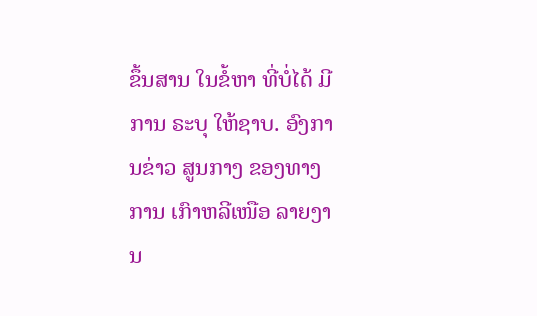ຂຶ້ນສານ ໃນຂໍ້ຫາ ທີ່ບໍ່ໄດ້ ມີການ ຣະບຸ ໃຫ້ຊາບ. ອົງການຂ່າວ ສູນກາງ ຂອງທາງການ ເກົາຫລີເໜືອ ລາຍງານ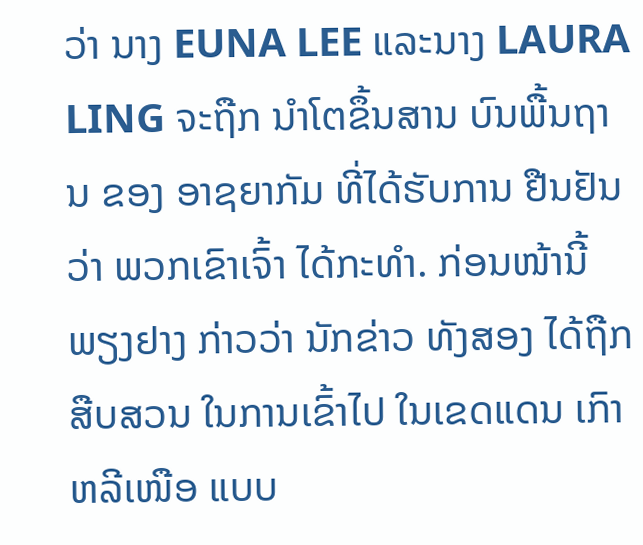ວ່າ ນາງ EUNA LEE ແລະນາງ LAURA LING ຈະຖືກ ນຳໂຕຂຶ້ນສານ ບົນພື້ນຖານ ຂອງ ອາຊຍາກັມ ທີ່ໄດ້ຮັບການ ຢືນຢັນວ່າ ພວກເຂົາເຈົ້າ ໄດ້ກະທຳ. ກ່ອນໜ້ານີ້ ພຽງຢາງ ກ່າວວ່າ ນັກຂ່າວ ທັງສອງ ໄດ້ຖືກສືບສວນ ໃນການເຂົ້າໄປ ໃນເຂດແດນ ເກົາຫລີເໜືອ ແບບ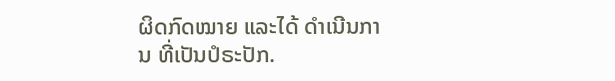ຜິດກົດໝາຍ ແລະໄດ້ ດຳເນີນການ ທີ່ເປັນປໍຣະປັກ.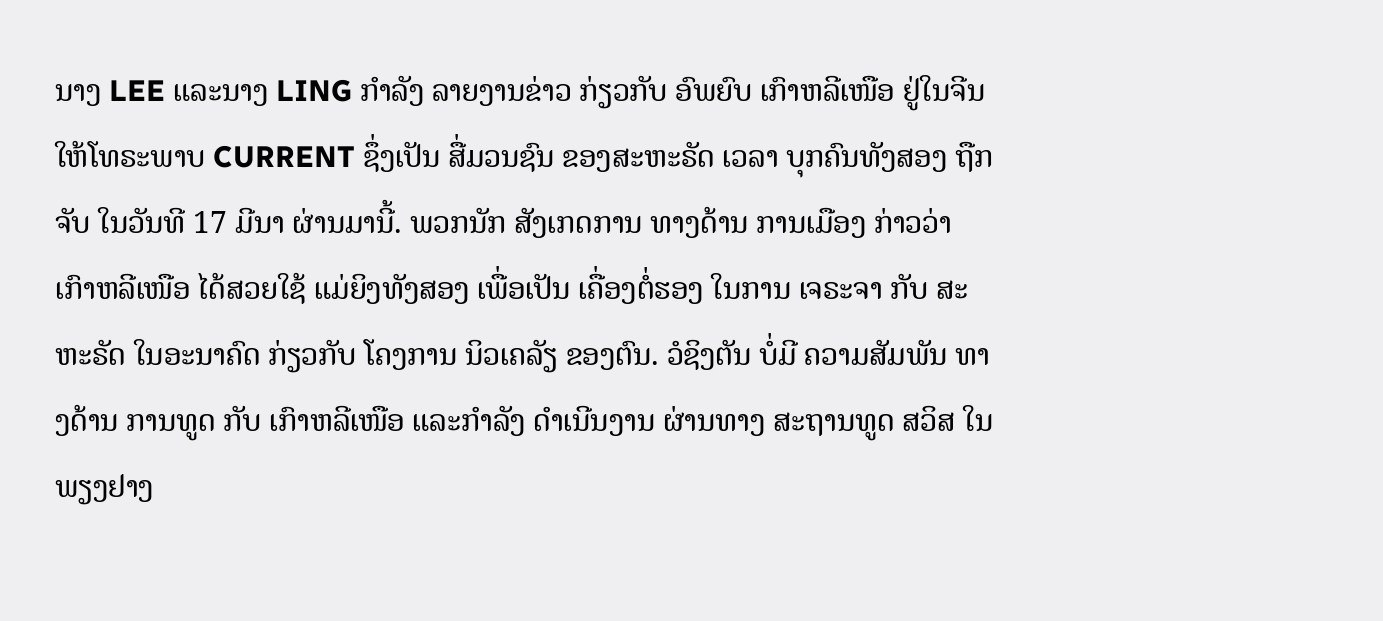ນາງ LEE ແລະນາງ LING ກຳລັງ ລາຍງານຂ່າວ ກ່ຽວກັບ ອົພຍົບ ເກົາຫລີເໜືອ ຢູ່ໃນຈີນ ໃຫ້ໂທຣະພາບ CURRENT ຊຶ່ງເປັນ ສື່ມວນຊົນ ຂອງສະຫະຣັດ ເວລາ ບຸກຄົນທັງສອງ ຖືກຈັບ ໃນວັນທີ 17 ມີນາ ຜ່ານມານີ້. ພວກນັກ ສັງເກດການ ທາງດ້ານ ການເມືອງ ກ່າວວ່າ ເກົາຫລີເໜືອ ໄດ້ສວຍໃຊ້ ແມ່ຍິງທັງສອງ ເພື່ອເປັນ ເຄື່ອງຕໍ່ຮອງ ໃນການ ເຈຣະຈາ ກັບ ສະຫະຣັດ ໃນອະນາຄົດ ກ່ຽວກັບ ໂຄງການ ນິວເຄລັຽ ຂອງຕົນ. ວໍຊິງຕັນ ບໍ່ມີ ຄວາມສັມພັນ ທາງດ້ານ ການທູດ ກັບ ເກົາຫລີເໜືອ ແລະກຳລັງ ດຳເນີນງານ ຜ່ານທາງ ສະຖານທູດ ສວິສ ໃນພຽງຢາງ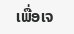ເພື່ອເຈ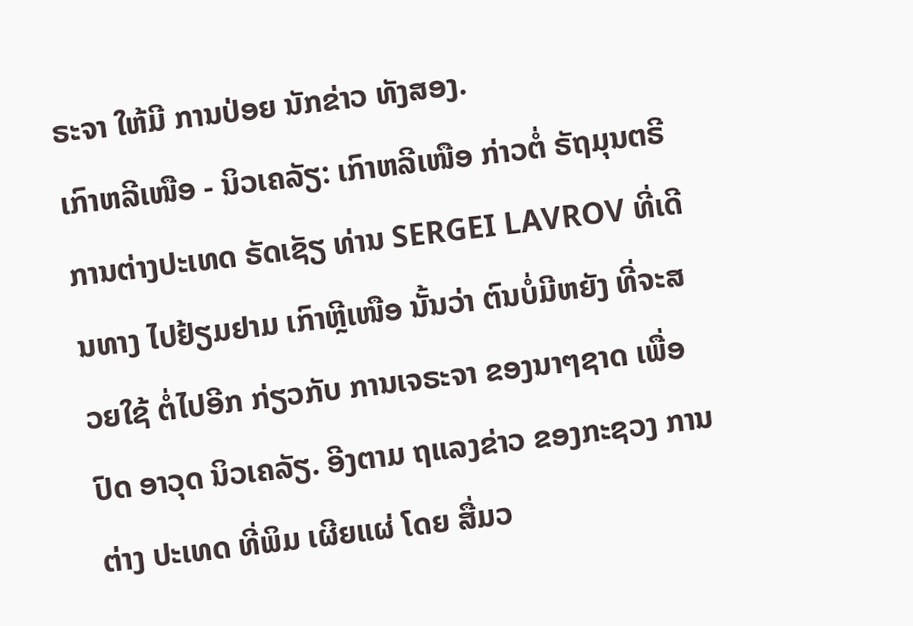ຣະຈາ ໃຫ້ມີ ການປ່ອຍ ນັກຂ່າວ ທັງສອງ.
ເກົາຫລີເໜືອ - ນິວເຄລັຽ: ເກົາຫລີເໜືອ ກ່າວຕໍ່ ຣັຖມຸນຕຣີ ການຕ່າງປະເທດ ຣັດເຊັຽ ທ່ານ SERGEI LAVROV ທີ່ເດີນທາງ ໄປຢ້ຽມຢາມ ເກົາຫຼີເໜືອ ນັ້ນວ່າ ຕົນບໍ່ມີຫຍັງ ທີ່ຈະສວຍໃຊ້ ຕໍ່ໄປອີກ ກ່ຽວກັບ ການເຈຣະຈາ ຂອງນາໆຊາດ ເພື່ອປົດ ອາວຸດ ນິວເຄລັຽ. ອີງຕາມ ຖແລງຂ່າວ ຂອງກະຊວງ ການຕ່າງ ປະເທດ ທີ່ພິມ ເຜີຍແຜ່ ໂດຍ ສື່ມວ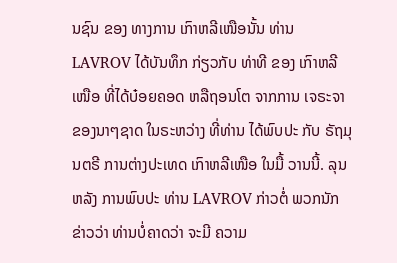ນຊົນ ຂອງ ທາງການ ເກົາຫລີເໜືອນັ້ນ ທ່ານ LAVROV ໄດ້ບັນທຶກ ກ່ຽວກັບ ທ່າທີ ຂອງ ເກົາຫລີເໜືອ ທີ່ໄດ້ບ໋ອຍຄອດ ຫລືຖອນໂຕ ຈາກການ ເຈຣະຈາ ຂອງນາໆຊາດ ໃນຣະຫວ່າງ ທີ່ທ່ານ ໄດ້ພົບປະ ກັບ ຣັຖມຸນຕຣີ ການຕ່າງປະເທດ ເກົາຫລີເໜືອ ໃນມື້ ວານນີ້. ລຸນຫລັງ ການພົບປະ ທ່ານ LAVROV ກ່າວຕໍ່ ພວກນັກຂ່າວວ່າ ທ່ານບໍ່ຄາດວ່າ ຈະມີ ຄວາມ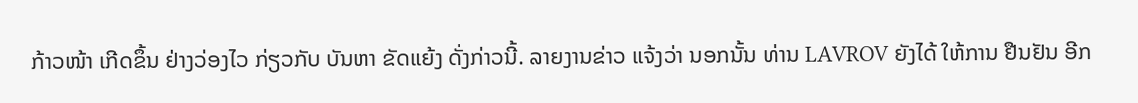ກ້າວໜ້າ ເກີດຂຶ້ນ ຢ່າງວ່ອງໄວ ກ່ຽວກັບ ບັນຫາ ຂັດແຍ້ງ ດັ່ງກ່າວນີ້. ລາຍງານຂ່າວ ແຈ້ງວ່າ ນອກນັ້ນ ທ່ານ LAVROV ຍັງໄດ້ ໃຫ້ການ ຢືນຢັນ ອີກ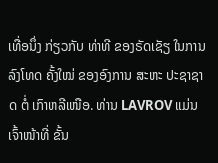ເທື່ອນຶ່ງ ກ່ຽວກັບ ທ່າທີ ຂອງຣັດເຊັຽ ໃນການ ລົງໂທດ ຄັ້ງໃໝ່ ຂອງອົງການ ສະຫະ ປະຊາຊາດ ຕໍ່ ເກົາຫລີເໜືອ. ທ່ານ LAVROV ແມ່ນ ເຈົ້າໜ້າທີ່ ຂັ້ນ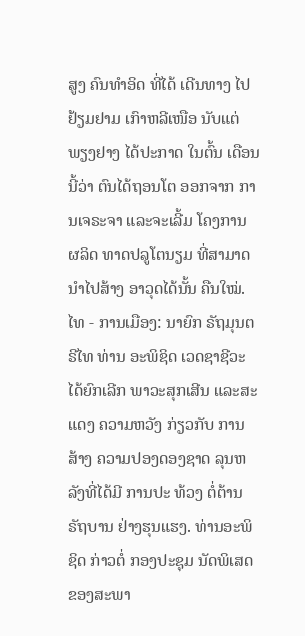ສູງ ຄົນທຳອິດ ທີ່ໄດ້ ເດີນທາງ ໄປຢ້ຽມຢາມ ເກົາຫລີເໜືອ ນັບແຕ່ ພຽງຢາງ ໄດ້ປະກາດ ໃນຕົ້ນ ເດືອນນີ້ວ່າ ຕົນໄດ້ຖອນໂຕ ອອກຈາກ ການເຈຣະຈາ ແລະຈະເລີ້ມ ໂຄງການ ຜລິດ ທາດປລູໂຕນຽມ ທີ່ສາມາດ ນຳໄປສ້າງ ອາວຸດໄດ້ນັ້ນ ຄືນໃໝ່.
ໄທ - ການເມືອງ: ນາຍົກ ຣັຖມຸນຕຣີໄທ ທ່ານ ອະພິຊິດ ເວດຊາຊີວະ ໄດ້ຍົກເລີກ ພາວະສຸກເສີນ ແລະສະແດງ ຄວາມຫວັງ ກ່ຽວກັບ ການສ້າງ ຄວາມປອງດອງຊາດ ລຸນຫລັງທີ່ໄດ້ມີ ການປະ ທ້ວງ ຕໍ່ຕ້ານຣັຖບານ ຢ່າງຮຸນແຮງ. ທ່ານອະພິຊິດ ກ່າວຕໍ່ ກອງປະຊຸມ ນັດພິເສດ ຂອງສະພາ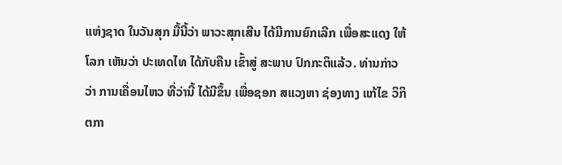ແຫ່ງຊາດ ໃນວັນສຸກ ມື້ນີ້ວ່າ ພາວະສຸກເສີນ ໄດ້ມີການຍົກເລີກ ເພື່ອສະແດງ ໃຫ້ໂລກ ເຫັນວ່າ ປະເທດໄທ ໄດ້ກັບຄືນ ເຂົ້າສູ່ ສະພາບ ປົກກະຕິແລ້ວ. ທ່ານກ່າວວ່າ ການເຄື່ອນໄຫວ ທີ່ວ່ານີ້ ໄດ້ມີຂຶ້ນ ເພື່ອຊອກ ສແວງຫາ ຊ່ອງທາງ ແກ້ໄຂ ວິກິຕກາ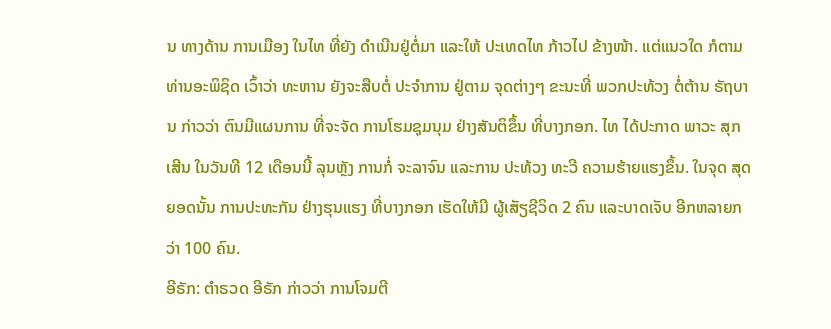ນ ທາງດ້ານ ການເມືອງ ໃນໄທ ທີ່ຍັງ ດຳເນີນຢູ່ຕໍ່ມາ ແລະໃຫ້ ປະເທດໄທ ກ້າວໄປ ຂ້າງໜ້າ. ແຕ່ແນວໃດ ກໍຕາມ ທ່ານອະພິຊິດ ເວົ້າວ່າ ທະຫານ ຍັງຈະສືບຕໍ່ ປະຈຳການ ຢູ່ຕາມ ຈຸດຕ່າງໆ ຂະນະທີ່ ພວກປະທ້ວງ ຕໍ່ຕ້ານ ຣັຖບານ ກ່າວວ່າ ຕົນມີແຜນການ ທີ່ຈະຈັດ ການໂຮມຊຸມນຸມ ຢ່າງສັນຕິຂຶ້ນ ທີ່ບາງກອກ. ໄທ ໄດ້ປະກາດ ພາວະ ສຸກເສີນ ໃນວັນທີ 12 ເດືອນນີ້ ລຸນຫຼັງ ການກໍ່ ຈະລາຈົນ ແລະການ ປະທ້ວງ ທະວີ ຄວາມຮ້າຍແຮງຂຶ້ນ. ໃນຈຸດ ສຸດຍອດນັ້ນ ການປະທະກັນ ຢ່າງຮຸນແຮງ ທີ່ບາງກອກ ເຮັດໃຫ້ມີ ຜູ້ເສັຽຊີວິດ 2 ຄົນ ແລະບາດເຈັບ ອີກຫລາຍກວ່າ 100 ຄົນ.
ອີຣັກ: ຕຳຣວດ ອີຣັກ ກ່າວວ່າ ການໂຈມຕີ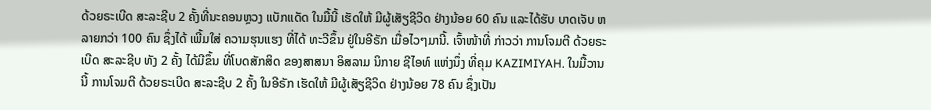ດ້ວຍຣະເບີດ ສະລະຊີບ 2 ຄັ້ງທີ່ນະຄອນຫຼວງ ແບັກແດັດ ໃນມື້ນີ້ ເຮັດໃຫ້ ມີຜູ້ເສັຽຊີວິດ ຢ່າງນ້ອຍ 60 ຄົນ ແລະໄດ້ຮັບ ບາດເຈັບ ຫລາຍກວ່າ 100 ຄົນ ຊຶ່ງໄດ້ ເພີ້ມໃສ່ ຄວາມຮຸນແຮງ ທີ່ໄດ້ ທະວີຂຶ້ນ ຢູ່ໃນອີຣັກ ເມື່ອໄວໆມານີ້. ເຈົ້າໜ້າທີ່ ກ່າວວ່າ ການໂຈມຕີ ດ້ວຍຣະເບີດ ສະລະຊີບ ທັງ 2 ຄັ້ງ ໄດ້ມີຂຶ້ນ ທີ່ໂບດສັກສິດ ຂອງສາສນາ ອິສລາມ ນິກາຍ ຊີໄອທ໌ ແຫ່ງນຶ່ງ ທີ່ຄຸມ KAZIMIYAH. ໃນມື້ວານນີ້ ການໂຈມຕີ ດ້ວຍຣະເບີດ ສະລະຊີບ 2 ຄັ້ງ ໃນອີຣັກ ເຮັດໃຫ້ ມີຜູ້ເສັຽຊີວິດ ຢ່າງນ້ອຍ 78 ຄົນ ຊຶ່ງເປັນ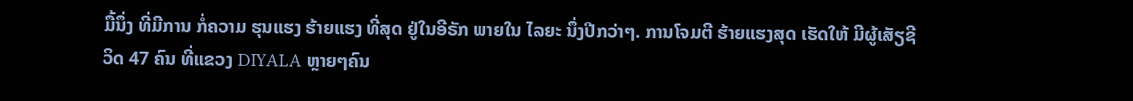ມື້ນຶ່ງ ທີ່ມີການ ກໍ່ຄວາມ ຮຸນແຮງ ຮ້າຍແຮງ ທີ່ສຸດ ຢູ່ໃນອີຣັກ ພາຍໃນ ໄລຍະ ນຶ່ງປີກວ່າໆ. ການໂຈມຕີ ຮ້າຍແຮງສຸດ ເຮັດໃຫ້ ມີຜູ້ເສັຽຊີວິດ 47 ຄົນ ທີ່ແຂວງ DIYALA ຫຼາຍໆຄົນ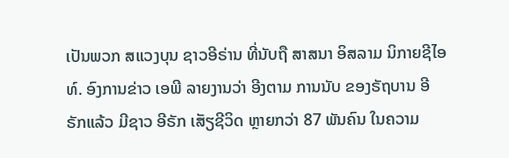ເປັນພວກ ສແວງບຸນ ຊາວອີຣ່ານ ທີ່ນັບຖື ສາສນາ ອິສລາມ ນິກາຍຊີໄອທ໌. ອົງການຂ່າວ ເອພີ ລາຍງານວ່າ ອີງຕາມ ການນັບ ຂອງຣັຖບານ ອີຣັກແລ້ວ ມີຊາວ ອີຣັກ ເສັຽຊີວິດ ຫຼາຍກວ່າ 87 ພັນຄົນ ໃນຄວາມ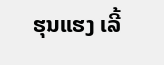ຮຸນແຮງ ເລີ້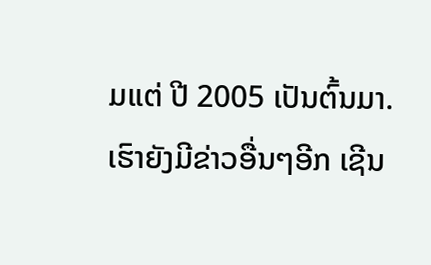ມແຕ່ ປີ 2005 ເປັນຕົ້ນມາ.
ເຮົາຍັງມີຂ່າວອື່ນໆອີກ ເຊີນ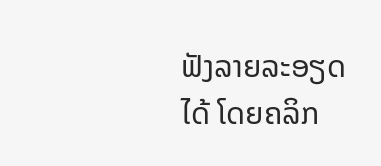ຟັງລາຍລະອຽດໄດ້ ໂດຍຄລິກ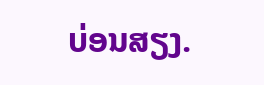ບ່ອນສຽງ.